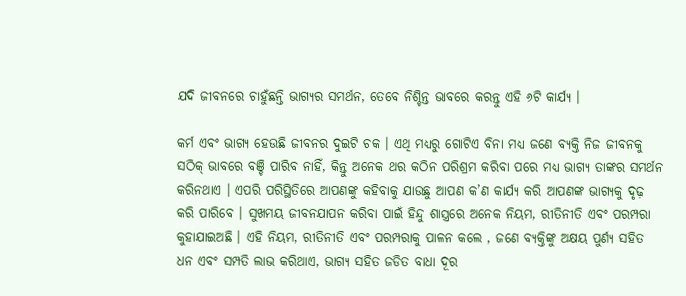ଯଦି ଜୀବନରେ ଚାହୁଁଛନ୍ତି ଭାଗ୍ୟର ସମର୍ଥନ, ତେବେ ନିଶ୍ଚିନ୍ତ ଭାବରେ କରନ୍ତୁ ଏହି ୬ଟି କାର୍ଯ୍ୟ ।

କର୍ମ ଏବଂ ଭାଗ୍ୟ ହେଉଛି ଜୀବନର ଦୁଇଟି ଚକ । ଏଥି ମଧ୍ୟରୁ ଗୋଟିଏ ବିନା ମଧ୍ୟ ଜଣେ ବ୍ୟକ୍ତି ନିଜ ଜୀବନକୁ ସଠିକ୍ ଭାବରେ ବଞ୍ଚି ପାରିବ ନାହିଁ, କିନ୍ତୁ ଅନେକ ଥର କଠିନ ପରିଶ୍ରମ କରିବା ପରେ ମଧ୍ୟ ଭାଗ୍ୟ ତାଙ୍କର ସମର୍ଥନ କରିନଥାଏ । ଏପରି ପରିସ୍ଥିତିରେ ଆପଣଙ୍କୁ କହିବାକୁ ଯାଉଛୁ ଆପଣ କ’ଣ କାର୍ଯ୍ୟ କରି ଆପଣଙ୍କ ଭାଗ୍ୟକୁ ଦୃଢ଼ କରି ପାରିବେ । ସୁଖମୟ ଜୀବନଯାପନ କରିବା ପାଇଁ ହିନ୍ଦୁ ଶାସ୍ତ୍ରରେ ଅନେକ ନିୟମ, ରୀତିନୀତି ଏବଂ ପରମ୍ପରା କୁହାଯାଇଅଛି । ଏହି ନିୟମ, ରୀତିନୀତି ଏବଂ ପରମ୍ପରାକୁ ପାଳନ କଲେ , ଜଣେ ବ୍ୟକ୍ତିଙ୍କୁ ଅକ୍ଷୟ ପୁର୍ଣ୍ୟ ସହିତ ଧନ ଏବଂ ସମ୍ପତି ଲାଭ କରିଥାଏ, ଭାଗ୍ୟ ସହିତ ଜଡିତ ବାଧା ଦୂର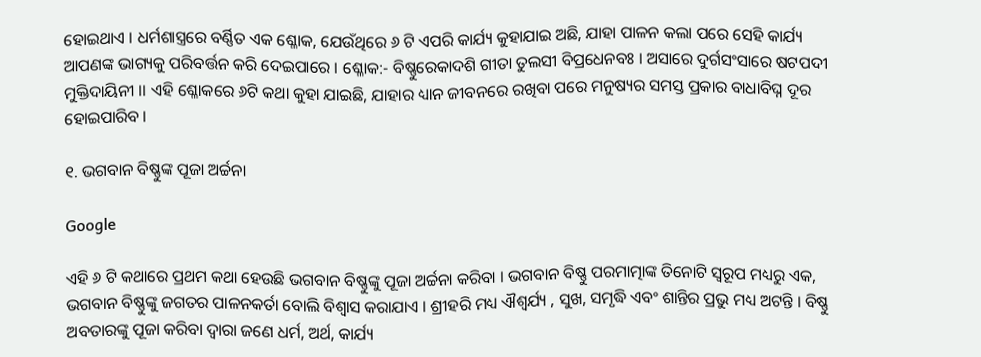ହୋଇଥାଏ । ଧର୍ମଶାସ୍ତ୍ରରେ ବର୍ଣ୍ଣିତ ଏକ ଶ୍ଳୋକ, ଯେଉଁଥିରେ ୬ ଟି ଏପରି କାର୍ଯ୍ୟ କୁହାଯାଇ ଅଛି, ଯାହା ପାଳନ କଲା ପରେ ସେହି କାର୍ଯ୍ୟ ଆପଣଙ୍କ ଭାଗ୍ୟକୁ ପରିବର୍ତ୍ତନ କରି ଦେଇପାରେ । ଶ୍ଳୋକ:- ବିଷ୍ଣୁରେକାଦଶି ଗୀତା ତୁଲସୀ ବିପ୍ରଧେନବଃ । ଅସାରେ ଦୁର୍ଗସଂସାରେ ଷଟପଦୀ ମୁକ୍ତିଦାୟିନୀ ।। ଏହି ଶ୍ଳୋକରେ ୬ଟି କଥା କୁହା ଯାଇଛି, ଯାହାର ଧ୍ୟାନ ଜୀବନରେ ରଖିବା ପରେ ମନୁଷ୍ୟର ସମସ୍ତ ପ୍ରକାର ବାଧାବିଘ୍ନ ଦୂର ହୋଇପାରିବ ।

୧. ଭଗବାନ ବିଷ୍ଣୁଙ୍କ ପୂଜା ଅର୍ଚ୍ଚନା

Google

ଏହି ୬ ଟି କଥାରେ ପ୍ରଥମ କଥା ହେଉଛି ଭଗବାନ ବିଷ୍ଣୁଙ୍କୁ ପୂଜା ଅର୍ଚ୍ଚନା କରିବା । ଭଗବାନ ବିଷ୍ଣୁ ପରମାତ୍ମାଙ୍କ ତିନୋଟି ସ୍ଵରୂପ ମଧ୍ୟରୁ ଏକ, ଭଗବାନ ବିଷ୍ଣୁଙ୍କୁ ଜଗତର ପାଳନକର୍ତା ବୋଲି ବିଶ୍ୱାସ କରାଯାଏ । ଶ୍ରୀହରି ମଧ୍ୟ ଐଶ୍ଵର୍ଯ୍ୟ , ସୁଖ, ସମୃଦ୍ଧି ଏବଂ ଶାନ୍ତିର ପ୍ରଭୁ ମଧ୍ୟ ଅଟନ୍ତି । ବିଷ୍ଣୁ ଅବତାରଙ୍କୁ ପୂଜା କରିବା ଦ୍ୱାରା ଜଣେ ଧର୍ମ, ଅର୍ଥ, କାର୍ଯ୍ୟ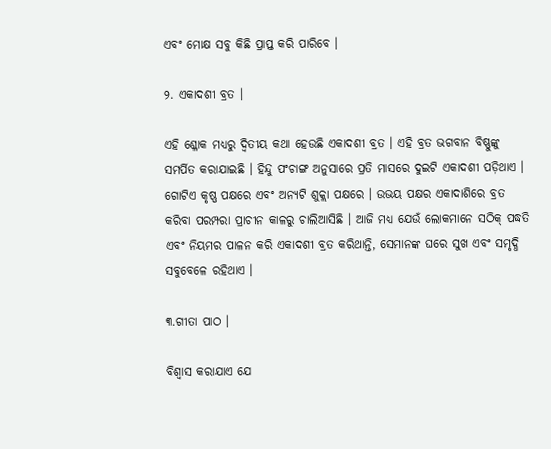ଏବଂ ମୋକ୍ଷ ସବୁ କିଛି ପ୍ରାପ୍ତ କରି ପାରିବେ ।

୨. ଏକାଦଶୀ ବ୍ରତ ।

ଏହି ଶ୍ଳୋକ ମଧ୍ୟରୁ ଦ୍ଵିତୀୟ କଥା ହେଉଛି ଏକାଦଶୀ ବ୍ରତ । ଏହି ବ୍ରତ ଭଗବାନ ବିଷ୍ଣୁଙ୍କୁ ସମର୍ପିତ କରାଯାଇଛି । ହିନ୍ଦୁ ପଂଚାଙ୍ଗ ଅନୁସାରେ ପ୍ରତି ମାସରେ ଦୁଇଟି ଏକାଦଶୀ ପଡ଼ିଥାଏ । ଗୋଟିଏ କୃଷ୍ଣ ପକ୍ଷରେ ଏବଂ ଅନ୍ୟଟି ଶୁକ୍ଲା ପକ୍ଷରେ । ଉଭୟ ପକ୍ଷର ଏକାଦାଶିରେ ବ୍ରତ କରିବା ପରମ୍ପରା ପ୍ରାଚୀନ କାଳରୁ ଚାଲିଆସିଛି । ଆଜି ମଧ୍ୟ ଯେଉଁ ଲୋକମାନେ ସଠିକ୍ ପଦ୍ଧତି ଏବଂ ନିୟମର ପାଳନ କରି ଏକାଦଶୀ ବ୍ରତ କରିଥାନ୍ତି, ସେମାନଙ୍କ ଘରେ ସୁଖ ଏବଂ ସମୃଦ୍ଧି ସବୁବେଳେ ରହିଥାଏ ।

୩.ଗୀତା ପାଠ ।

ବିଶ୍ୱାସ କରାଯାଏ ଯେ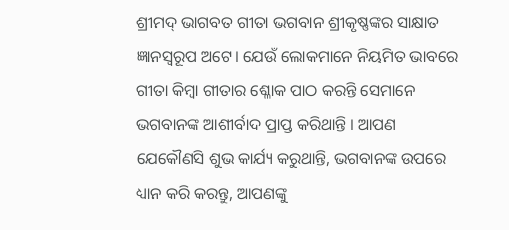ଶ୍ରୀମଦ୍ ଭାଗବତ ଗୀତା ଭଗବାନ ଶ୍ରୀକୃଷ୍ଣଙ୍କର ସାକ୍ଷାତ ଜ୍ଞାନସ୍ଵରୂପ ଅଟେ। ଯେଉଁ ଲୋକମାନେ ନିୟମିତ ଭାବରେ ଗୀତା କିମ୍ବା ଗୀତାର ଶ୍ଳୋକ ପାଠ କରନ୍ତି ସେମାନେ ଭଗବାନଙ୍କ ଆଶୀର୍ବାଦ ପ୍ରାପ୍ତ କରିଥାନ୍ତି । ଆପଣ ଯେକୌଣସି ଶୁଭ କାର୍ଯ୍ୟ କରୁଥାନ୍ତି, ଭଗବାନଙ୍କ ଉପରେ ଧ୍ୟାନ କରି କରନ୍ତୁ, ଆପଣଙ୍କୁ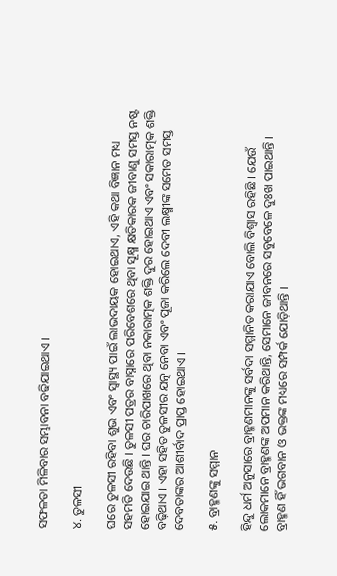ସଫଳତା ମିଳିବାର ସମ୍ଭାବନା ବଢିଯାଇଥାଏ ।

୪. ତୁଳସୀ

ଘରେ ତୁଳସୀ ରହିବା ଶୁଭ ଏବଂ ସ୍ୱାସ୍ଥ୍ୟ ପାଇଁ ଲାଭଦାୟକ ହୋଇଥାଏ, ଏହି କଥା ବିଜ୍ଞାନ ମଧ୍ୟ ସହମତି ଦେଉଛି । ତୁଳସୀ ପତ୍ରର ବାସ୍ନାରେ ପରିବେଶରେ ଥିବା ସୂକ୍ଷ୍ମ କ୍ଷତିକାରକ ଜୀବାଣୁ ସମସ୍ତ ନଷ୍ଟ ହୋଇଯାଇ ଥାନ୍ତି । ଘର ଚାରିପାଖରେ ଥିବା ନକାରାତ୍ମକ ଶକ୍ତି ଦୁର ହୋଇଥାଏ ଏବଂ ସକାରାତ୍ମକ ଶକ୍ତି ବଢ଼ିଥାଏ । ଏହା ସହିତ ତୁଳସୀର ଯତ୍ନ ନେବା ଏବଂ ପୂଜା କରିଲେ ଦେବୀ ଲକ୍ଷ୍ମୀଙ୍କ ସମେତ ସମସ୍ତ ଦେବତାଙ୍କର ଆଶୀର୍ବାଦ ପ୍ରାପ୍ତ ହୋଇଥାଏ ।

୫. ବ୍ରାହ୍ମଣଙ୍କୁ ସମ୍ମାନ

ହିନ୍ଦୁ ଧର୍ମ ଅନୁସାରେ ବ୍ରାହ୍ମଣମାନଙ୍କୁ ସର୍ବଦା ସମ୍ମାନିତ କରାଯାଏ ବୋଲି ବିଶ୍ୱାସ ରହିଛି । ଯେଉଁ ଲୋକମାନେ ବ୍ରାହ୍ମଣଙ୍କ ଅପମାନ କରିଥାନ୍ତି, ସେମାନେ ଜୀବନରେ ସବୁବେଳେ ଦୁଃଖ ପାଇଥାନ୍ତି । ବ୍ରାହ୍ମଣ ହିଁ ଭଗବାନ ଓ ଭକ୍ତଙ୍କ ମଧ୍ୟରେ ସମ୍ପର୍କ ଯୋଡ଼ିଥାନ୍ତି ।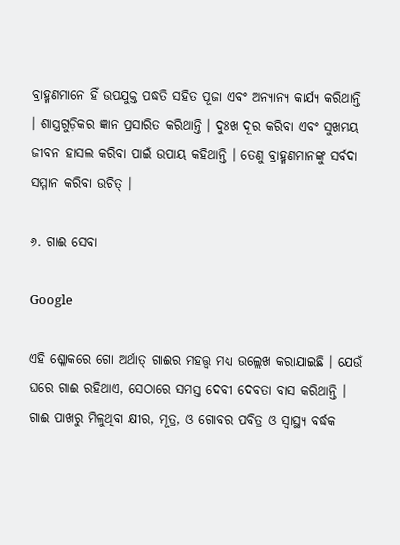ବ୍ରାହ୍ମଣମାନେ ହିଁ ଉପଯୁକ୍ତ ପଦ୍ଧତି ସହିତ ପୂଜା ଏବଂ ଅନ୍ୟାନ୍ୟ କାର୍ଯ୍ୟ କରିଥାନ୍ତି । ଶାସ୍ତ୍ରଗୁଡ଼ିକର ଜ୍ଞାନ ପ୍ରସାରିତ କରିଥାନ୍ତି । ଦୁଃଖ ଦୂର କରିବା ଏବଂ ସୁଖମୟ ଜୀବନ ହାସଲ କରିବା ପାଇଁ ଉପାୟ କହିଥାନ୍ତି । ତେଣୁ ବ୍ରାହ୍ମଣମାନଙ୍କୁ ସର୍ବଦା ସମ୍ମାନ କରିବା ଉଚିତ୍ ।

୬. ଗାଈ ସେବା

Google

ଏହି ଶ୍ଳୋକରେ ଗୋ ଅର୍ଥାତ୍ ଗାଈର ମହତ୍ତ୍ୱ ମଧ୍ୟ ଉଲ୍ଲେଖ କରାଯାଇଛି । ଯେଉଁ ଘରେ ଗାଈ ରହିଥାଏ, ସେଠାରେ ସମସ୍ତ ଦେବୀ ଦେବତା ବାସ କରିଥାନ୍ତି । ଗାଈ ପାଖରୁ ମିଳୁଥିବା କ୍ଷୀର, ମୂତ୍ର, ଓ ଗୋବର ପବିତ୍ର ଓ ସ୍ଵାସ୍ଥ୍ୟ ବର୍ଦ୍ଧକ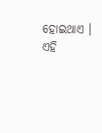ହୋଇଥାଏ । ଏହି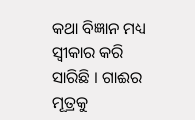କଥା ବିଜ୍ଞାନ ମଧ୍ୟ ସ୍ବୀକାର କରି ସାରିଛି । ଗାଈର ମୂତ୍ରକୁ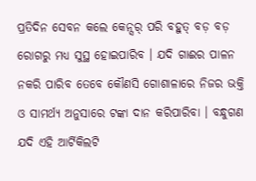ପ୍ରତିଦିନ ସେବନ କଲେ କେନ୍ସର୍ ପରି ବହୁତ୍ ବଡ଼ ବଡ଼ ରୋଗରୁ ମଧ୍ୟ ସୁସ୍ଥ ହୋଇପାରିବ । ଯଦି ଗାଈର ପାଳନ ନକରି ପାରିବ ତେବେ କୌଣସି ଗୋଶାଳାରେ ନିଜର ଭକ୍ତି ଓ ସାମର୍ଥ୍ୟ ଅନୁସାରେ ଟଙ୍କା ଦାନ କରିପାରିବା । ବନ୍ଧୁଗଣ ଯଦି ଏହି ଆର୍ଟିକିଲଟି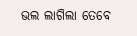ଭଲ ଲାଗିଲା ତେବେ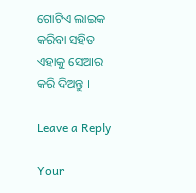ଗୋଟିଏ ଲାଇକ କରିବା ସହିତ ଏହାକୁ ସେଆର କରି ଦିଅନ୍ତୁ ।

Leave a Reply

Your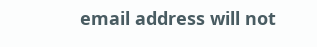email address will not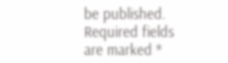be published. Required fields are marked *